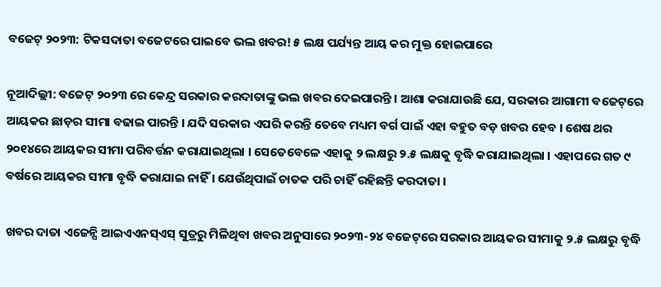ବଜେଟ୍ ୨୦୨୩: ଟିକସଦାତା ବଜେଟରେ ପାଇବେ ଭଲ ଖବର! ୫ ଲକ୍ଷ ପର୍ଯ୍ୟନ୍ତ ଆୟ କର ମୁକ୍ତ ହୋଇପାରେ

ନୂଆଦିଲ୍ଲୀ: ବଜେଟ୍ ୨୦୨୩ ରେ କେନ୍ଦ୍ର ସରକାର କରଦାତାଙ୍କୁ ଭଲ ଖବର ଦେଇପାରନ୍ତି । ଆଶା କରାଯାଉଛି ଯେ, ସରକାର ଆଗାମୀ ବଜେଟ୍‌ରେ ଆୟକର ଛାଡ଼ର ସୀମା ବଢାଇ ପାରନ୍ତି । ଯଦି ସରକାର ଏପରି କରନ୍ତି ତେବେ ମଧ୍ୟମ ବର୍ଗ ପାଇଁ ଏହା ବହୁତ ବଡ଼ ଖବର ହେବ । ଶେଷ ଥର ୨୦୧୪ରେ ଆୟକର ସୀମା ପରିବର୍ତ୍ତନ କରାଯାଇଥିଲା । ସେତେବେଳେ ଏହାକୁ ୨ ଲକ୍ଷରୁ ୨.୫ ଲକ୍ଷକୁ ବୃଦ୍ଧି କରାଯାଇଥିଲା । ଏହାପରେ ଗତ ୯ ବର୍ଷରେ ଆୟକର ସୀମା ବୃଦ୍ଧି କରାଯାଇ ନାହିଁ । ଯେଉଁଥିପାଇଁ ଚାତକ ପରି ଚାହିଁ ରହିଛନ୍ତି କରଦାତା ।

ଖବର ଦାତା ଏଜେନ୍ସି ଆଇଏଏନସ୍‌ଏସ୍ ସୁତ୍ରରୁ ମିଳିଥିବା ଖବର ଅନୁସାରେ ୨୦୨୩-୨୪ ବଜେଟ୍‌ରେ ସରକାର ଆୟକର ସୀମାକୁ ୨.୫ ଲକ୍ଷରୁ ବୃଦ୍ଧି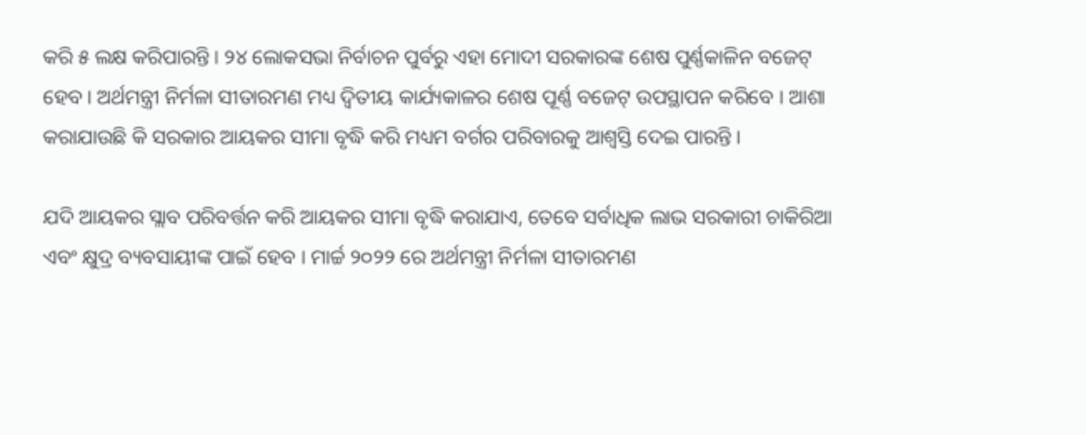କରି ୫ ଲକ୍ଷ କରିପାରନ୍ତି । ୨୪ ଲୋକସଭା ନିର୍ବାଚନ ପୁର୍ବରୁ ଏହା ମୋଦୀ ସରକାରଙ୍କ ଶେଷ ପୁର୍ଣ୍ଣକାଳିନ ବଜେଟ୍ ହେବ । ଅର୍ଥମନ୍ତ୍ରୀ ନିର୍ମଳା ସୀତାରମଣ ମଧ୍ୟ ଦ୍ୱିତୀୟ କାର୍ଯ୍ୟକାଳର ଶେଷ ପୂର୍ଣ୍ଣ ବଜେଟ୍ ଉପସ୍ଥାପନ କରିବେ । ଆଶା କରାଯାଉଛି କି ସରକାର ଆୟକର ସୀମା ବୃଦ୍ଧି କରି ମଧ୍ୟମ ବର୍ଗର ପରିବାରକୁ ଆଶ୍ୱସ୍ତି ଦେଇ ପାରନ୍ତି ।

ଯଦି ଆୟକର ସ୍ଲାବ ପରିବର୍ତ୍ତନ କରି ଆୟକର ସୀମା ବୃଦ୍ଧି କରାଯାଏ, ତେବେ ସର୍ବାଧିକ ଲାଭ ସରକାରୀ ଚାକିରିଆ ଏବଂ କ୍ଷୁଦ୍ର ବ୍ୟବସାୟୀଙ୍କ ପାଇଁ ହେବ । ମାର୍ଚ୍ଚ ୨୦୨୨ ରେ ଅର୍ଥମନ୍ତ୍ରୀ ନିର୍ମଳା ସୀତାରମଣ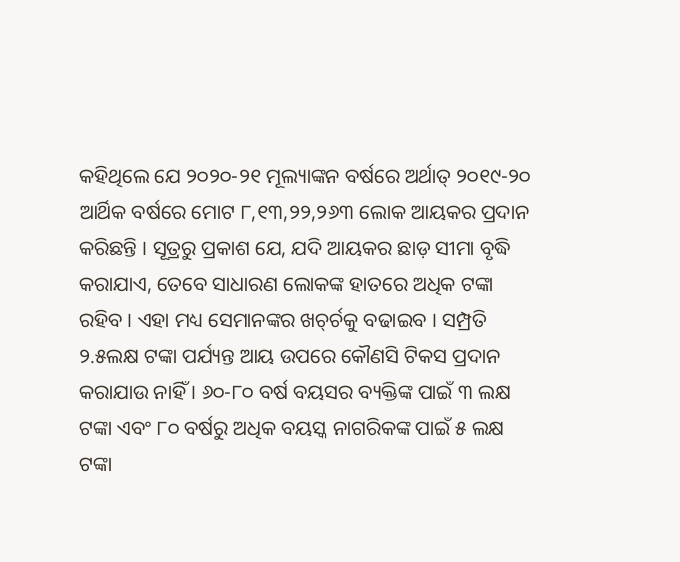କହିଥିଲେ ଯେ ୨୦୨୦-୨୧ ମୂଲ୍ୟାଙ୍କନ ବର୍ଷରେ ଅର୍ଥାତ୍ ୨୦୧୯-୨୦ ଆର୍ଥିକ ବର୍ଷରେ ମୋଟ ୮,୧୩,୨୨,୨୬୩ ଲୋକ ଆୟକର ପ୍ରଦାନ କରିଛନ୍ତି । ସୂତ୍ରରୁ ପ୍ରକାଶ ଯେ, ଯଦି ଆୟକର ଛାଡ଼ ସୀମା ବୃଦ୍ଧି କରାଯାଏ, ତେବେ ସାଧାରଣ ଲୋକଙ୍କ ହାତରେ ଅଧିକ ଟଙ୍କା ରହିବ । ଏହା ମଧ୍ୟ ସେମାନଙ୍କର ଖଚ୍‌ର୍ଚକୁ ବଢାଇବ । ସମ୍ପ୍ରତି ୨.୫ଲକ୍ଷ ଟଙ୍କା ପର୍ଯ୍ୟନ୍ତ ଆୟ ଉପରେ କୌଣସି ଟିକସ ପ୍ରଦାନ କରାଯାଉ ନାହିଁ । ୬୦-୮୦ ବର୍ଷ ବୟସର ବ୍ୟକ୍ତିଙ୍କ ପାଇଁ ୩ ଲକ୍ଷ ଟଙ୍କା ଏବଂ ୮୦ ବର୍ଷରୁ ଅଧିକ ବୟସ୍କ ନାଗରିକଙ୍କ ପାଇଁ ୫ ଲକ୍ଷ ଟଙ୍କା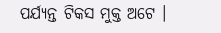ପର୍ଯ୍ୟନ୍ତ ଟିକସ ମୁକ୍ତ ଅଟେ ।